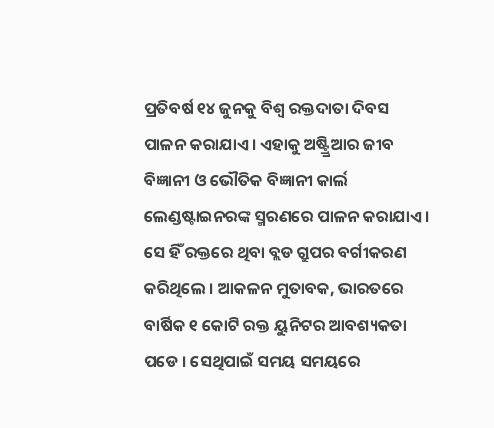ପ୍ରତିବର୍ଷ ୧୪ ଜୁନକୁ ବିଶ୍ୱ ରକ୍ତଦାତା ଦିବସ ପାଳନ କରାଯାଏ । ଏହାକୁ ଅଷ୍ଟ୍ର୍ରିଆର ଜୀବ ବିଜ୍ଞାନୀ ଓ ଭୌତିକ ବିଜ୍ଞାନୀ କାର୍ଲ ଲେଣ୍ଡଷ୍ଟାଇନରଙ୍କ ସ୍ମରଣରେ ପାଳନ କରାଯାଏ । ସେ ହିଁ ରକ୍ତରେ ଥିବା ବ୍ଲଡ ଗ୍ରୁପର ବର୍ଗୀକରଣ କରିଥିଲେ । ଆକଳନ ମୁତାବକ, ଭାରତରେ ବାର୍ଷିକ ୧ କୋଟି ରକ୍ତ ୟୁନିଟର ଆବଶ୍ୟକତା ପଡେ । ସେଥିପାଇଁ ସମୟ ସମୟରେ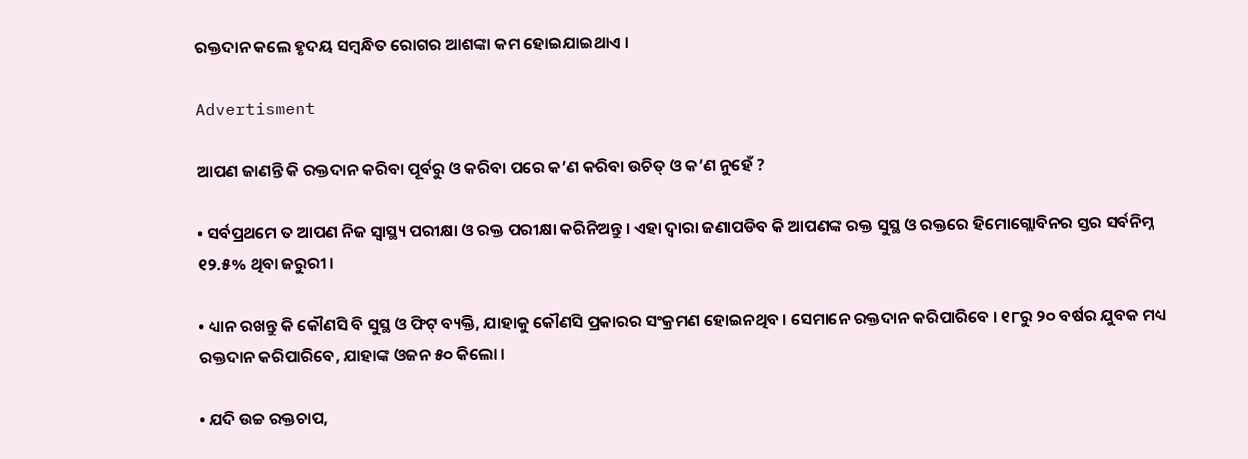ରକ୍ତଦାନ କଲେ ହୃଦୟ ସମ୍ବନ୍ଧିତ ରୋଗର ଆଶଙ୍କା କମ ହୋଇଯାଇଥାଏ ।

Advertisment

ଆପଣ ଜାଣନ୍ତି କି ରକ୍ତଦାନ କରିବା ପୂର୍ବରୁ ଓ କରିବା ପରେ କ’ଣ କରିବା ଉଚିତ୍ ଓ କ’ଣ ନୁହେଁ ?

• ସର୍ବପ୍ରଥମେ ତ ଆପଣ ନିଜ ସ୍ୱାସ୍ଥ୍ୟ ପରୀକ୍ଷା ଓ ରକ୍ତ ପରୀକ୍ଷା କରିନିଅନ୍ତୁ । ଏହା ଦ୍ୱାରା ଜଣାପଡିବ କି ଆପଣଙ୍କ ରକ୍ତ ସୁସ୍ଥ ଓ ରକ୍ତରେ ହିମୋଗ୍ଲୋବିନର ସ୍ତର ସର୍ବନିମ୍ନ ୧୨.୫% ଥିବା ଜରୁରୀ ।

• ଧ୍ୟାନ ରଖନ୍ତୁ କି କୌଣସି ବି ସୁସ୍ଥ ଓ ଫିଟ୍ ବ୍ୟକ୍ତି, ଯାହାକୁ କୌଣସି ପ୍ରକାରର ସଂକ୍ରମଣ ହୋଇନଥିବ । ସେମାନେ ରକ୍ତଦାନ କରିପାରିବେ । ୧୮ରୁ ୨୦ ବର୍ଷର ଯୁବକ ମଧ୍ୟ ରକ୍ତଦାନ କରିପାରିବେ, ଯାହାଙ୍କ ଓଜନ ୫୦ କିଲୋ ।

• ଯଦି ଉଚ୍ଚ ରକ୍ତଚାପ,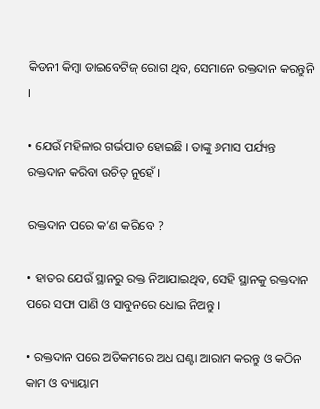କିଡନୀ କିମ୍ବା ଡାଇବେଟିଜ୍ ରୋଗ ଥିବ, ସେମାନେ ରକ୍ତଦାନ କରନ୍ତୁନି ।

• ଯେଉଁ ମହିଳାର ଗର୍ଭପାତ ହୋଇଛି । ତାଙ୍କୁ ୬ମାସ ପର୍ଯ୍ୟନ୍ତ ରକ୍ତଦାନ କରିବା ଉଚିତ୍ ନୁହେଁ ।

ରକ୍ତଦାନ ପରେ କ’ଣ କରିବେ ?

• ହାତର ଯେଉଁ ସ୍ଥାନରୁ ରକ୍ତ ନିଆଯାଇଥିବ, ସେହି ସ୍ଥାନକୁ ରକ୍ତଦାନ ପରେ ସଫା ପାଣି ଓ ସାବୁନରେ ଧୋଇ ନିଅନ୍ତୁ ।

• ରକ୍ତଦାନ ପରେ ଅତିକମରେ ଅଧ ଘଣ୍ଟା ଆରାମ କରନ୍ତୁ ଓ କଠିନ କାମ ଓ ବ୍ୟାୟାମ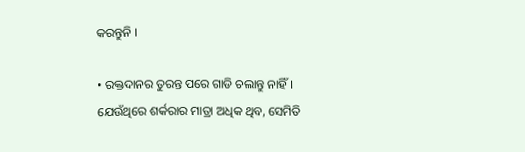କରନ୍ତୁନି ।

• ରକ୍ତଦାନର ତୁରନ୍ତ ପରେ ଗାଡି ଚଲାନ୍ତୁ ନାହିଁ । ଯେଉଁଥିରେ ଶର୍କରାର ମାତ୍ରା ଅଧିକ ଥିବ, ସେମିତି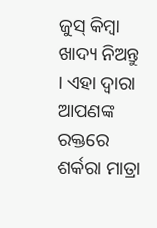ଜୁସ୍ କିମ୍ବା ଖାଦ୍ୟ ନିଅନ୍ତୁ । ଏହା ଦ୍ୱାରା ଆପଣଙ୍କ ରକ୍ତରେ ଶର୍କରା ମାତ୍ରା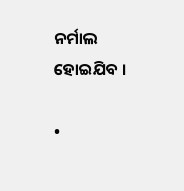ନର୍ମାଲ ହୋଇଯିବ ।

•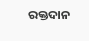ରକ୍ତଦାନ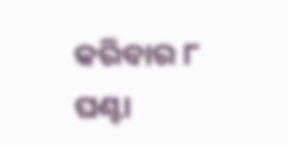କରିବାର ୮ ଘଣ୍ଟା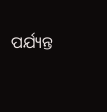ପର୍ଯ୍ୟନ୍ତ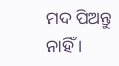ମଦ ପିଅନ୍ତୁ ନାହିଁ ।